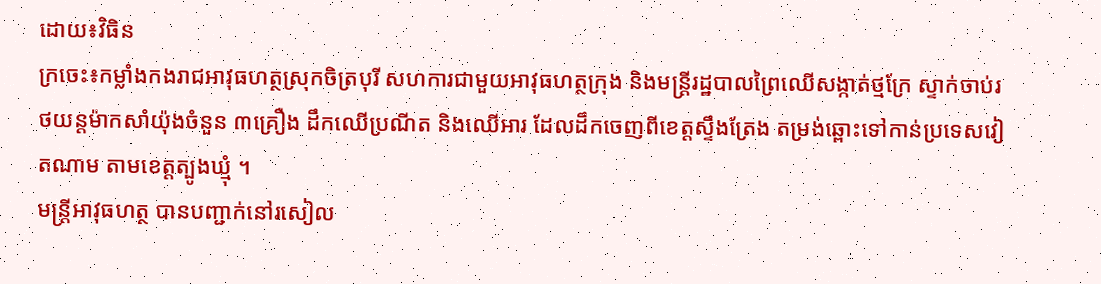ដោយ៖វិធិន
ក្រចេះ៖កម្លាំងកងរាជអាវុធហត្ថស្រុកចិត្របុរី សហការជាមួយអាវុធហត្ថក្រុង និងមន្ត្រីរដ្ឋបាលព្រៃឈើសង្កាត់ថ្មក្រែ ស្ទាក់ចាប់រថយន្តម៉ាកសាំយ៉ុងចំនួន ៣គ្រឿង ដឹកឈើប្រណីត និងឈើអារ ដែលដឹកចេញពីខេត្តស្ទឹងត្រែង តម្រង់ឆ្ពោះទៅកាន់ប្រទេសវៀតណាម តាមខេត្តត្បូងឃ្មុំ ។
មន្ត្រីអាវុធហត្ថ បានបញ្ជាក់នៅរសៀល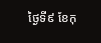ថ្ងៃទី៩ ខែកុ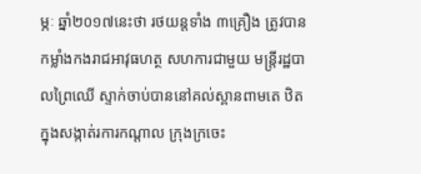ម្ភៈ ឆ្នាំ២០១៧នេះថា រថយន្តទាំង ៣គ្រឿង ត្រូវបានកម្លាំងកងរាជអាវុធហត្ថ សហការជាមួយ មន្ត្រីរដ្ឋបាលព្រៃឈើ ស្ទាក់ចាប់បាននៅគល់ស្ពានពាមតេ ឋិតក្នុងសង្កាត់រការកណ្ដាល ក្រុងក្រចេះ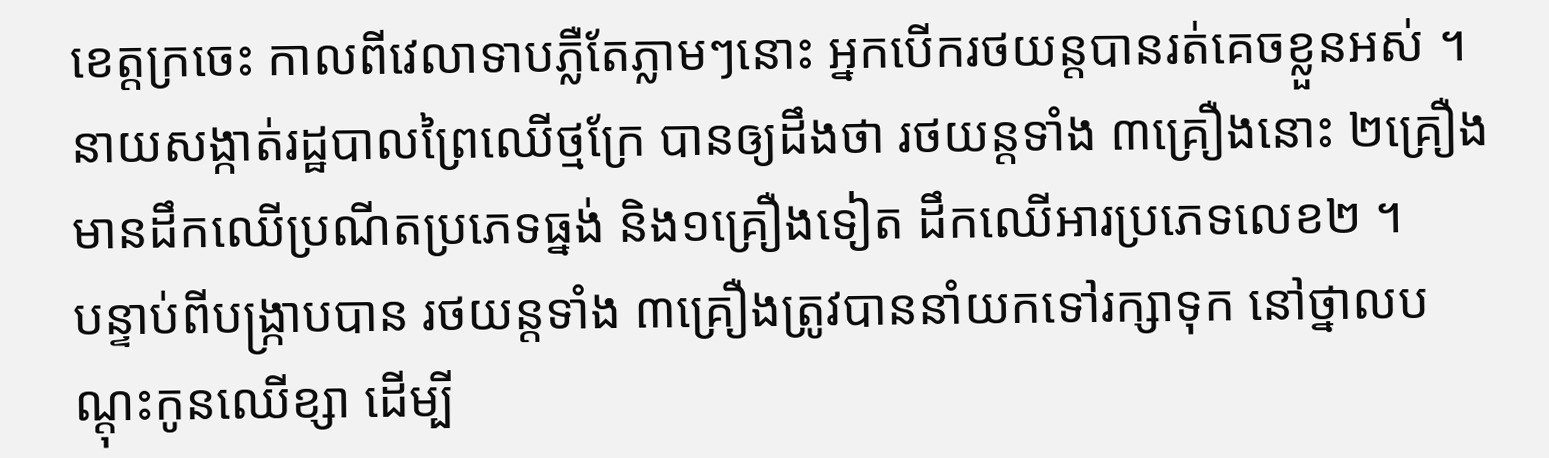ខេត្តក្រចេះ កាលពីវេលាទាបភ្លឺតែភ្លាមៗនោះ អ្នកបើករថយន្តបានរត់គេចខ្លួនអស់ ។
នាយសង្កាត់រដ្ឋបាលព្រៃឈើថ្មក្រែ បានឲ្យដឹងថា រថយន្តទាំង ៣គ្រឿងនោះ ២គ្រឿង មានដឹកឈើប្រណីតប្រភេទធ្នង់ និង១គ្រឿងទៀត ដឹកឈើអារប្រភេទលេខ២ ។
បន្ទាប់ពីបង្ក្រាបបាន រថយន្តទាំង ៣គ្រឿងត្រូវបាននាំយកទៅរក្សាទុក នៅថ្នាលបណ្តុះកូនឈើខ្សា ដើម្បី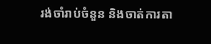រង់ចាំរាប់ចំនួន និងចាត់ការតា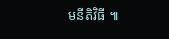មនីតិវិធី ៕